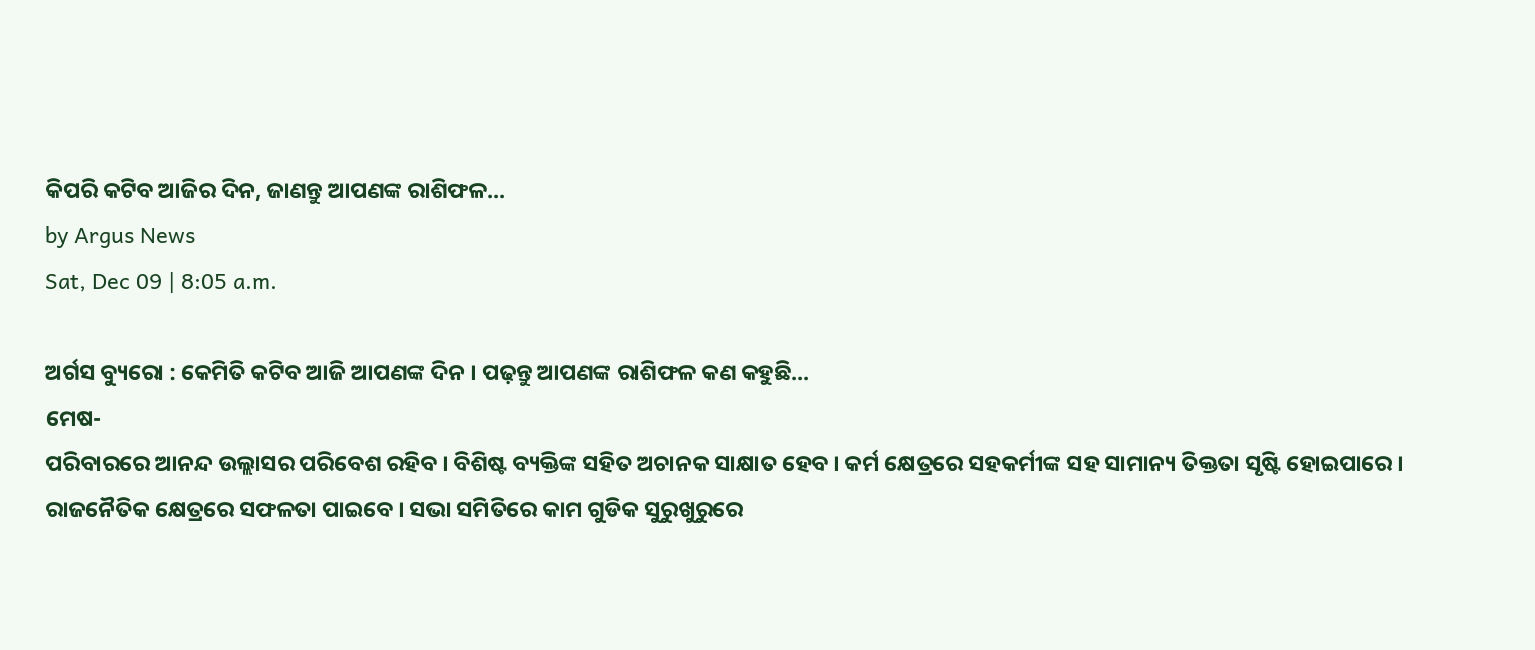କିପରି କଟିବ ଆଜିର ଦିନ, ଜାଣନ୍ତୁ ଆପଣଙ୍କ ରାଶିଫଳ...
by Argus News
Sat, Dec 09 | 8:05 a.m.

ଅର୍ଗସ ବ୍ୟୁରୋ : କେମିତି କଟିବ ଆଜି ଆପଣଙ୍କ ଦିନ । ପଢ଼ନ୍ତୁ ଆପଣଙ୍କ ରାଶିଫଳ କଣ କହୁଛି...
ମେଷ-
ପରିବାରରେ ଆନନ୍ଦ ଉଲ୍ଲାସର ପରିବେଶ ରହିବ । ବିଶିଷ୍ଟ ବ୍ୟକ୍ତିଙ୍କ ସହିତ ଅଚାନକ ସାକ୍ଷାତ ହେବ । କର୍ମ କ୍ଷେତ୍ରରେ ସହକର୍ମୀଙ୍କ ସହ ସାମାନ୍ୟ ତିକ୍ତତା ସୃଷ୍ଟି ହୋଇପାରେ । ରାଜନୈତିକ କ୍ଷେତ୍ରରେ ସଫଳତା ପାଇବେ । ସଭା ସମିତିରେ କାମ ଗୁଡିକ ସୁରୁଖୁରୁରେ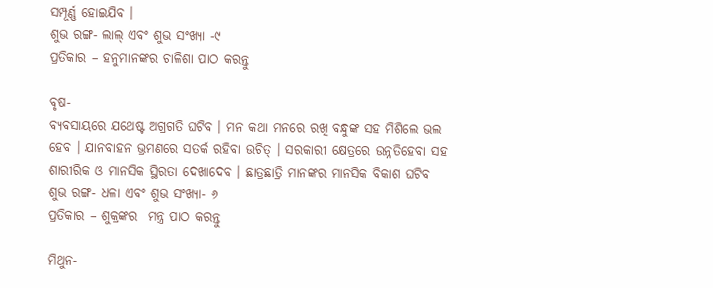ସମ୍ପୂର୍ଣ୍ଣ ହୋଇଯିବ ।
ଶୁଭ ରଙ୍ଗ- ଲାଲ୍ ଏବଂ ଶୁଭ ସଂଖ୍ୟା -୯
ପ୍ରତିକାର – ହନୁମାନଙ୍କର ଚାଳିଶା ପାଠ କରନ୍ତୁ

ବୃଷ-
ବ୍ୟବସାୟରେ ଯଥେଷ୍ଟ ଅଗ୍ରଗତି ଘଟିବ । ମନ କଥା ମନରେ ରଖି ବନ୍ଧୁଙ୍କ ସହ ମିଶିଲେ ଭଲ ହେବ । ଯାନବାହନ ଭ୍ରମଣରେ ସତର୍କ ରହିବା ଉଚିତ୍ । ସରକାରୀ କ୍ଷେତ୍ରରେ ଉନ୍ନତିହେବା ସହ ଶାରୀରିକ ଓ ମାନସିକ ସ୍ଥିରତା ଦେଖାଦେବ । ଛାତ୍ରଛାତ୍ରି ମାନଙ୍କର ମାନସିକ ବିକାଶ ଘଟିବ
ଶୁଭ ରଙ୍ଗ- ଧଳା ଏବଂ ଶୁଭ ସଂଖ୍ୟା- ୬
ପ୍ରତିକାର – ଶୁକ୍ରଙ୍କର  ମନ୍ତ୍ର ପାଠ କରନ୍ତୁ

ମିଥୁନ-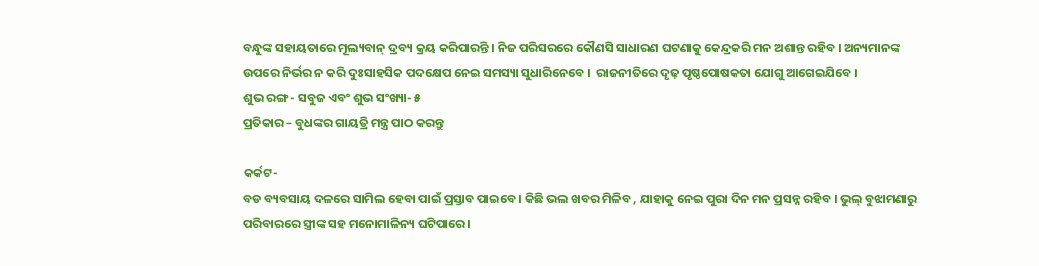ବନ୍ଧୁଙ୍କ ସହାୟତାରେ ମୂଲ୍ୟବାନ୍ ଦ୍ରବ୍ୟ କ୍ରୟ କରିପାରନ୍ତି । ନିଜ ପରିସରରେ କୌଣସି ସାଧାରଣ ଘଟଣାକୁ କେନ୍ଦ୍ରକରି ମନ ଅଶାନ୍ତ ରହିବ । ଅନ୍ୟମାନଙ୍କ ଉପରେ ନିର୍ଭର ନ କରି ଦୁଃସାହସିକ ପଦକ୍ଷେପ ନେଇ ସମସ୍ୟା ସୁଧାରିନେବେ ।  ରାଜନୀତିରେ ଦୃଢ଼ ପୃଷ୍ଠପୋଷକତା ଯୋଗୁ ଆଗେଇଯିବେ ।
ଶୁଭ ରଙ୍ଗ- ସବୁଜ ଏବଂ ଶୁଭ ସଂଖ୍ୟା- ୫
ପ୍ରତିକାର – ବୁଧଙ୍କର ଗାୟତ୍ରି ମନ୍ତ୍ର ପାଠ କରନ୍ତୁ

କର୍କଟ-
ବଡ ବ୍ୟବସାୟ ଦଳରେ ସାମିଲ ହେବା ପାଇଁ ପ୍ରସ୍ତାବ ପାଇବେ । କିଛି ଭଲ ଖବର ମିଳିବ , ଯାହାକୁ ନେଇ ପୁରା ଦିନ ମନ ପ୍ରସନ୍ନ ରହିବ । ଭୁଲ୍ ବୁଝାମଣାରୁ ପରିବାରରେ ସ୍ତ୍ରୀଙ୍କ ସହ ମନୋମାଳିନ୍ୟ ଘଟିପାରେ ।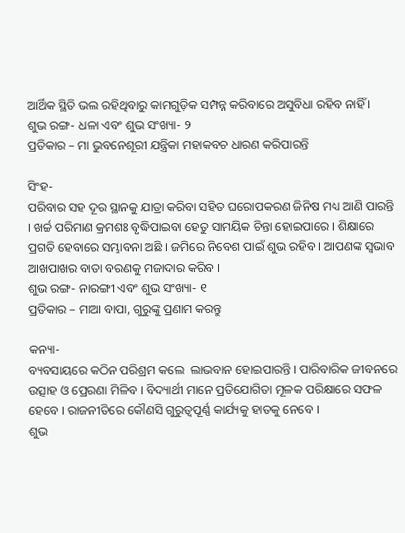ଆର୍ଥିକ ସ୍ଥିତି ଭଲ ରହିଥିବାରୁ କାମଗୁଡ଼ିକ ସମ୍ପନ୍ନ କରିବାରେ ଅସୁବିଧା ରହିବ ନାହିଁ ।
ଶୁଭ ରଙ୍ଗ- ଧଳା ଏବଂ ଶୁଭ ସଂଖ୍ୟା- ୨
ପ୍ରତିକାର – ମା ଭୁବନେଶୂରୀ ଯନ୍ତ୍ରିକା ମହାକବଚ ଧାରଣ କରିପାରନ୍ତି

ସିଂହ-
ପରିବାର ସହ ଦୂର ସ୍ଥାନକୁ ଯାତ୍ରା କରିବା ସହିତ ଘରୋପକରଣ ଜିନିଷ ମଧ୍ୟ ଆଣି ପାରନ୍ତି । ଖର୍ଚ୍ଚ ପରିମାଣ କ୍ରମଶଃ ବୃଦ୍ଧିପାଇବା ହେତୁ ସାମୟିକ ଚିନ୍ତା ହୋଇପାରେ । ଶିକ୍ଷାରେ ପ୍ରଗତି ହେବାରେ ସମ୍ଭାବନା ଅଛି । ଜମିରେ ନିବେଶ ପାଇଁ ଶୁଭ ରହିବ । ଆପଣଙ୍କ ସ୍ୱଭାବ ଆଖପାଖର ବାତା ବରଣକୁ ମଜାଦାର କରିବ ।
ଶୁଭ ରଙ୍ଗ- ନାରଙ୍ଗୀ ଏବଂ ଶୁଭ ସଂଖ୍ୟା- ୧
ପ୍ରତିକାର – ମାଆ ବାପା, ଗୁରୁଙ୍କୁ ପ୍ରଣାମ କରନ୍ତୁ

କନ୍ୟା-
ବ୍ୟବସାୟରେ କଠିନ ପରିଶ୍ରମ କଲେ  ଲାଭବାନ ହୋଇପାରନ୍ତି । ପାରିବାରିକ ଜୀବନରେ ଉତ୍ସାହ ଓ ପ୍ରେରଣା ମିଳିବ । ବିଦ୍ୟାର୍ଥୀ ମାନେ ପ୍ରତିଯୋଗିତା ମୂଳକ ପରିକ୍ଷାରେ ସଫଳ ହେବେ । ରାଜନୀତିରେ କୌଣସି ଗୁରୁତ୍ୱପୂର୍ଣ୍ଣ କାର୍ଯ୍ୟକୁ ହାତକୁ ନେବେ ।
ଶୁଭ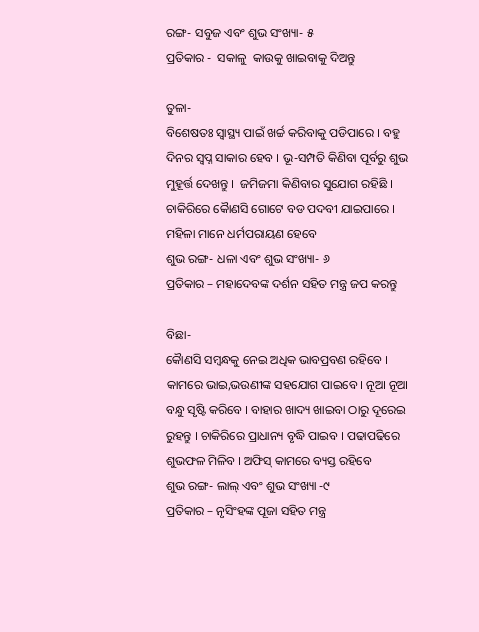ରଙ୍ଗ- ସବୁଜ ଏବଂ ଶୁଭ ସଂଖ୍ୟା- ୫
ପ୍ରତିକାର -  ସକାଳୁ  କାଉକୁ ଖାଇବାକୁ ଦିଅନ୍ତୁ

ତୁଳା-
ବିଶେଷତଃ ସ୍ୱାସ୍ଥ୍ୟ ପାଇଁ ଖର୍ଚ୍ଚ କରିବାକୁ ପଡିପାରେ । ବହୁ ଦିନର ସ୍ୱପ୍ନ ସାକାର ହେବ । ଭୂ-ସମ୍ପତି କିଣିବା ପୂର୍ବରୁ ଶୁଭ ମୁହୂର୍ତ୍ତ ଦେଖନ୍ତୁ ।  ଜମିଜମା କିଣିବାର ସୁଯୋଗ ରହିଛି । ଚାକିରିରେ କୈାଣସି ଗୋଟେ ବଡ ପଦବୀ ଯାଇପାରେ ।  ମହିଳା ମାନେ ଧର୍ମପରାୟଣ ହେବେ
ଶୁଭ ରଙ୍ଗ- ଧଳା ଏବଂ ଶୁଭ ସଂଖ୍ୟା- ୬
ପ୍ରତିକାର – ମହାଦେବଙ୍କ ଦର୍ଶନ ସହିତ ମନ୍ତ୍ର ଜପ କରନ୍ତୁ

ବିଛା-
କୈାଣସି ସମ୍ବନ୍ଧକୁ ନେଇ ଅଧିକ ଭାବପ୍ରବଣ ରହିବେ । କାମରେ ଭାଇ,ଭଉଣୀଙ୍କ ସହଯୋଗ ପାଇବେ । ନୂଆ ନୂଆ ବନ୍ଧୁ ସୃଷ୍ଟି କରିବେ । ବାହାର ଖାଦ୍ୟ ଖାଇବା ଠାରୁ ଦୂରେଇ ରୁହନ୍ତୁ । ଚାକିରିରେ ପ୍ରାଧାନ୍ୟ ବୃଦ୍ଧି ପାଇବ । ପଢାପଢିରେ ଶୁଭଫଳ ମିଳିବ । ଅଫିସ୍ କାମରେ ବ୍ୟସ୍ତ ରହିବେ
ଶୁଭ ରଙ୍ଗ- ଲାଲ୍ ଏବଂ ଶୁଭ ସଂଖ୍ୟା -୯
ପ୍ରତିକାର – ନୃସିଂହଙ୍କ ପୂଜା ସହିତ ମନ୍ତ୍ର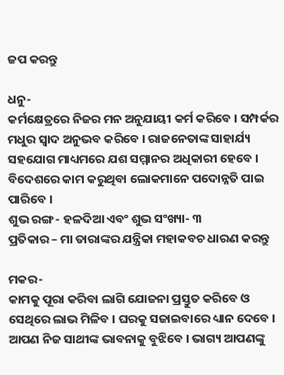ଜପ କରନ୍ତୁ

ଧନୁ-
କର୍ମକ୍ଷେତ୍ରରେ ନିଜର ମନ ଅନୁଯାୟୀ କର୍ମ କରିବେ । ସମ୍ପର୍କର ମଧୁର ସ୍ୱାଦ ଅନୁଭବ କରିବେ । ରାଜନେତାଙ୍କ ସାହାର୍ଯ୍ୟ ସହଯୋଗ ମାଧ୍ୟମରେ ଯଶ ସମ୍ମାନର ଅଧିକାରୀ ହେବେ । ବିଦେଶରେ କାମ କରୁଥିବା ଲୋକମାନେ ପଦୋନ୍ନତି ପାଇ ପାରିବେ ।
ଶୁଭ ରଙ୍ଗ- ହଳଦିଆ ଏବଂ ଶୁଭ ସଂଖ୍ୟା- ୩
ପ୍ରତିକାର – ମା ତାରାଙ୍କର ଯନ୍ତ୍ରିକା ମହାକବଚ ଧାରଣ କରନ୍ତୁ

ମକର-
କାମକୁ ପୂରା କରିବା ଲାଗି ଯୋଜନା ପ୍ରସ୍ତୁତ କରିବେ ଓ ସେଥିରେ ଲାଭ ମିଳିବ । ଘରକୁ ସଜାଇବାରେ ଧ୍ୟାନ ଦେବେ । ଆପଣ ନିଜ ସାଥୀଙ୍କ ଭାବନାକୁ ବୁଝିବେ । ଭାଗ୍ୟ ଆପଣଙ୍କୁ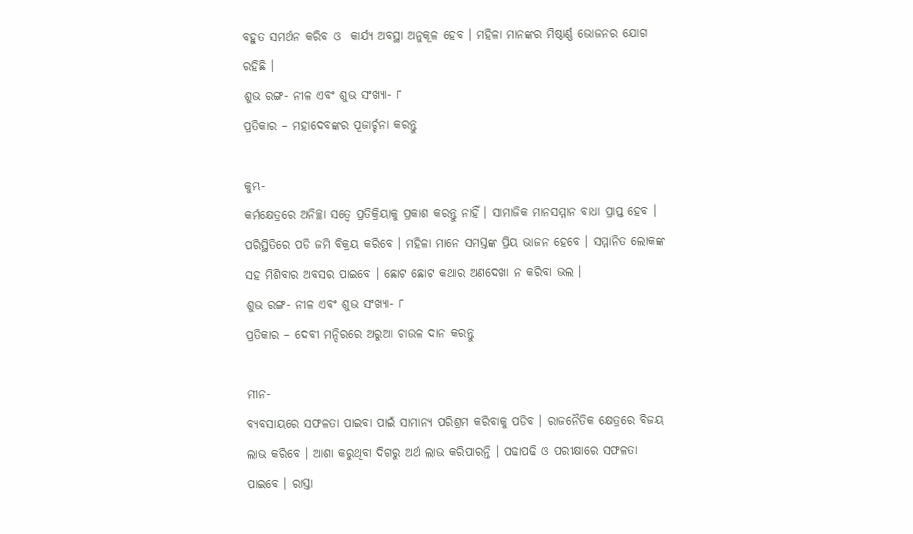ବହୁତ ସମର୍ଥନ କରିବ ଓ  କାର୍ଯ୍ୟ ଅବସ୍ଥା ଅନୁକୂଳ ହେବ । ମହିଳା ମାନଙ୍କର ମିଷ୍ଠାର୍ଣ୍ଣ ଭୋଜନର ଯୋଗ ରହିଛି ।
ଶୁଭ ରଙ୍ଗ- ନୀଳ ଏବଂ ଶୁଭ ସଂଖ୍ୟା- ୮
ପ୍ରତିକାର – ମହାଦେବଙ୍କର ପୂଜାର୍ଚ୍ଚନା କରନ୍ତୁ

କୁମ୍ଭ-
କର୍ମକ୍ଷେତ୍ରରେ ଅନିଚ୍ଛା ସତ୍ୱେ ପ୍ରତିକ୍ରିୟାକୁ ପ୍ରକାଶ କରନ୍ତୁ ନାହିଁ । ସାମାଜିକ ମାନସମ୍ମାନ ବାଧା ପ୍ରାପ୍ତ ହେବ । ପରିସ୍ଥିତିରେ ପଡି ଜମି ବିକ୍ରୟ କରିବେ । ମହିଳା ମାନେ ସମସ୍ତଙ୍କ ପ୍ରିୟ ଭାଜନ ହେବେ । ସମ୍ମାନିତ ଲୋକଙ୍କ ସହ ମିଶିବାର ଅବସର ପାଇବେ । ଛୋଟ ଛୋଟ କଥାର ଅଣଦେଖା ନ କରିବା ଭଲ ।
ଶୁଭ ରଙ୍ଗ- ନୀଳ ଏବଂ ଶୁଭ ସଂଖ୍ୟା- ୮
ପ୍ରତିକାର – ଦେବୀ ମନ୍ଦିରରେ ଅରୁଆ ଚାଉଳ ଦାନ କରନ୍ତୁ

ମୀନ-
ବ୍ୟବସାୟରେ ସଫଳତା ପାଇବା ପାଇଁ ସାମାନ୍ୟ ପରିଶ୍ରମ କରିବାକୁ ପଡିବ । ରାଜନୈତିକ କ୍ଷେତ୍ରରେ ବିଜୟ ଲାଭ କରିବେ । ଆଶା କରୁଥିବା ଦିଗରୁ ଅର୍ଥ ଲାଭ କରିପାରନ୍ତି । ପଢାପଢି ଓ ପରୀକ୍ଷାରେ ସଫଳତା ପାଇବେ । ରାସ୍ତା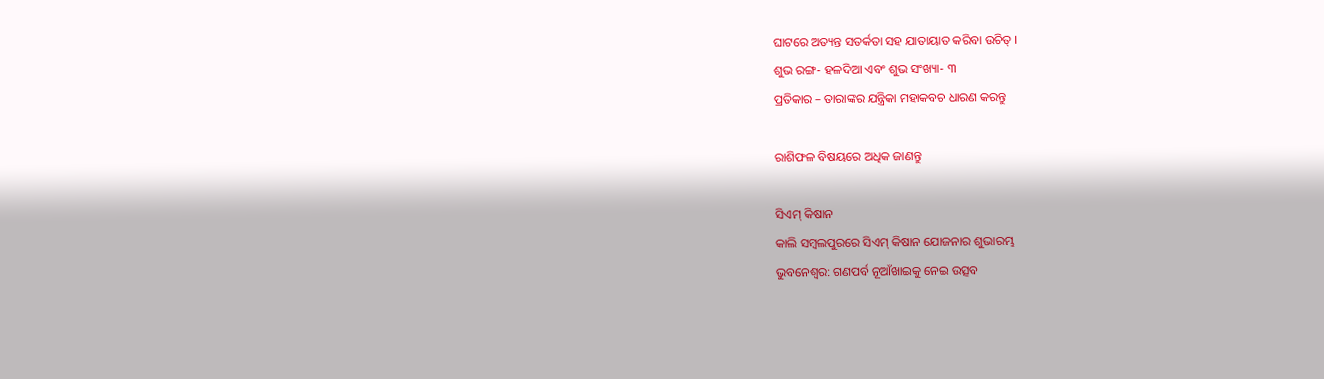ଘାଟରେ ଅତ୍ୟନ୍ତ ସତର୍କତା ସହ ଯାତାୟାତ କରିବା ଉଚିତ୍ ।
ଶୁଭ ରଙ୍ଗ- ହଳଦିଆ ଏବଂ ଶୁଭ ସଂଖ୍ୟା- ୩
ପ୍ରତିକାର – ତାରାଙ୍କର ଯନ୍ତ୍ରିକା ମହାକବଚ ଧାରଣ କରନ୍ତୁ

ରାଶିଫଳ ବିଷୟରେ ଅଧିକ ଜାଣନ୍ତୁ

ସିଏମ୍ କିଷାନ
କାଲି ସମ୍ବଲପୁରରେ ସିଏମ୍ କିଷାନ ଯୋଜନାର ଶୁଭାରମ୍ଭ
ଭୁବନେଶ୍ୱର: ଗଣପର୍ବ ନୂଆଁଖାଇକୁ ନେଇ ଉତ୍ସବ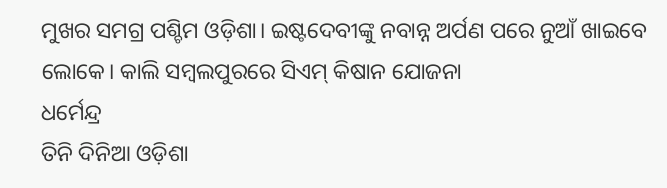ମୁଖର ସମଗ୍ର ପଶ୍ଚିମ ଓଡ଼ିଶା। ଇଷ୍ଟଦେବୀଙ୍କୁ ନବାନ୍ନ ଅର୍ପଣ ପରେ ନୁଆଁ ଖାଇବେ ଲୋକେ। କାଲି ସମ୍ବଲପୁରରେ ସିଏମ୍ କିଷାନ ଯୋଜନା
ଧର୍ମେନ୍ଦ୍ର
ତିନି ଦିନିଆ ଓଡ଼ିଶା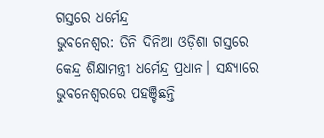ଗସ୍ତରେ ଧର୍ମେନ୍ଦ୍ର
ଭୁବନେଶ୍ୱର: ତିନି ଦିନିଆ ଓଡ଼ିଶା ଗସ୍ତରେ କେନ୍ଦ୍ର ଶିକ୍ଷାମନ୍ତ୍ରୀ ଧର୍ମେନ୍ଦ୍ର ପ୍ରଧାନ। ସନ୍ଧ୍ୟାରେ ଭୁବନେଶ୍ବରରେ ପହଞ୍ଚିଛନ୍ତି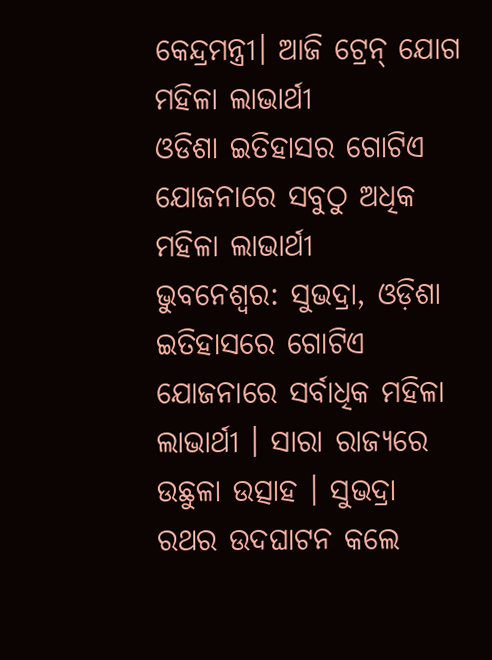କେନ୍ଦ୍ରମନ୍ତ୍ରୀ। ଆଜି ଟ୍ରେନ୍ ଯୋଗ
ମହିଳା ଲାଭାର୍ଥୀ
ଓଡିଶା ଇତିହାସର ଗୋଟିଏ ଯୋଜନାରେ ସବୁଠୁ ଅଧିକ ମହିଳା ଲାଭାର୍ଥୀ
ଭୁବନେଶ୍ୱର: ସୁଭଦ୍ରା, ଓଡ଼ିଶା ଇତିହାସରେ ଗୋଟିଏ ଯୋଜନାରେ ସର୍ବାଧିକ ମହିଳା ଲାଭାର୍ଥୀ । ସାରା ରାଜ୍ୟରେ ଉଛୁଳା ଉତ୍ସାହ । ସୁଭଦ୍ରା ରଥର ଉଦଘାଟନ କଲେ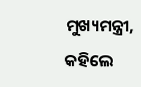ମୁଖ୍ୟମନ୍ତ୍ରୀ, କହିଲେ